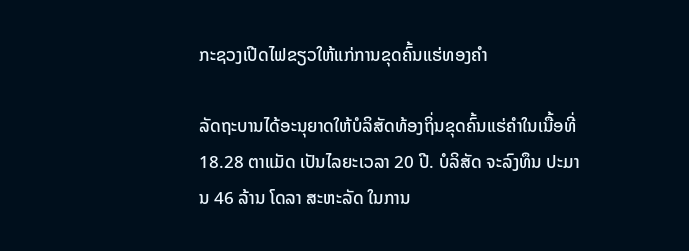ກະຊວງເປີດໄຟຂຽວໃຫ້ແກ່ການຂຸດຄົ້ນແຮ່ທອງຄຳ

ລັດຖະບານໄດ້ອະນຸຍາດໃຫ້ບໍລິສັດທ້ອງຖິ່ນຂຸດຄົ້ນແຮ່ຄຳໃນເນື້ອທີ່ 18.28 ຕາແມັດ ເປັນໄລຍະເວລາ 20 ປີ. ບໍລິສັດ ຈະລົງທຶນ ປະມານ 46 ລ້ານ ໂດລາ ສະຫະລັດ ໃນການ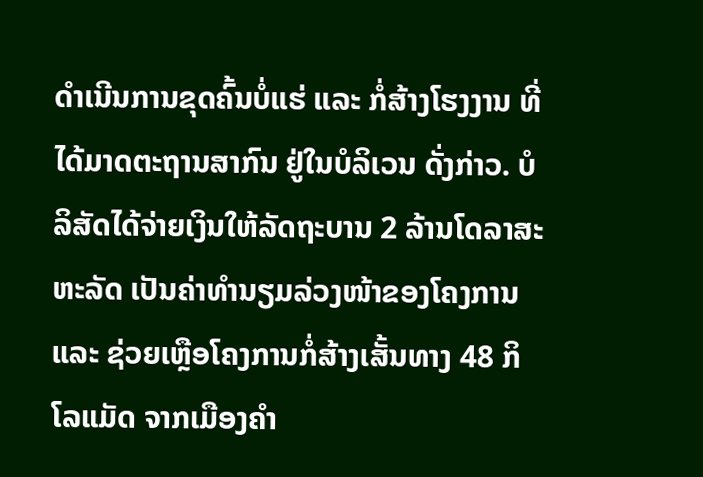ດໍາເນີນການຂຸດຄົ້ນບໍ່ແຮ່ ແລະ ກໍ່ສ້າງໂຮງງານ ທີ່ໄດ້ມາດຕະຖານສາກົນ ຢູ່ໃນບໍລິເວນ ດັ່ງກ່າວ. ບໍລິສັດໄດ້ຈ່າຍເງິນໃຫ້ລັດຖະບານ 2 ລ້ານໂດລາສະຫະລັດ ເປັນຄ່າທຳນຽມລ່ວງໜ້າຂອງໂຄງການ ແລະ ຊ່ວຍເຫຼືອໂຄງການກໍ່ສ້າງເສັ້ນທາງ 48 ກິໂລແມັດ ຈາກເມືອງຄຳ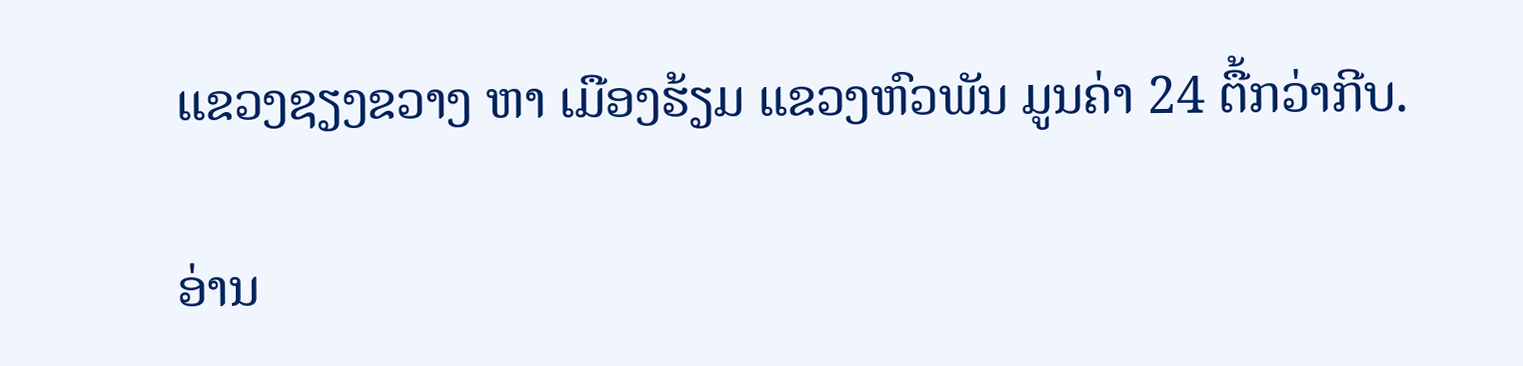ແຂວງຊຽງຂວາງ ຫາ ເມືອງຮ້ຽມ ແຂວງຫົວພັນ ມູນຄ່າ 24 ຕື້ກວ່າກີບ.

ອ່ານ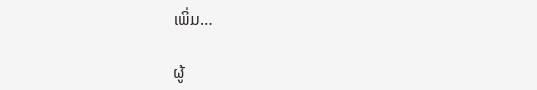ເພິ່ມ…

ຜູ້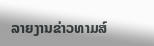ລາຍງານຂ່າວທາມສ໌